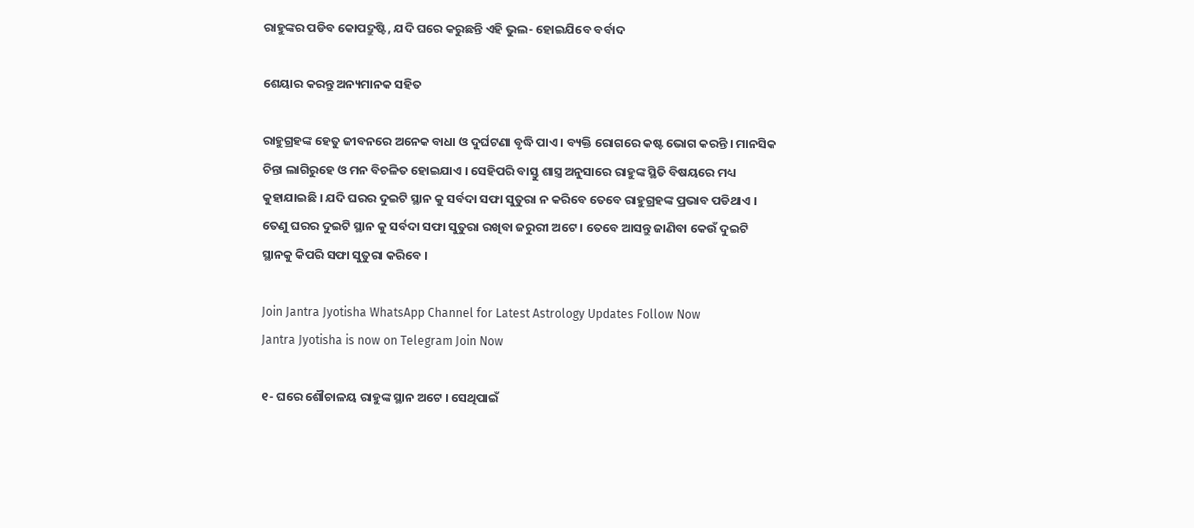ରାହୁଙ୍କର ପଡିବ କୋପଦ୍ରୁଷ୍ଟି, ଯଦି ଘରେ କରୁଛନ୍ତି ଏହି ଭୁଲ- ହୋଇଯିବେ ବର୍ବାଦ

ଶେୟାର କରନ୍ତୁ ଅନ୍ୟମାନକ ସହିତ

ରାହୁଗ୍ରହଙ୍କ ହେତୁ ଜୀବନରେ ଅନେକ ବାଧା ଓ ଦୁର୍ଘଟଣା ବୃଦ୍ଧି ପାଏ । ବ୍ୟକ୍ତି ରୋଗରେ କଷ୍ଟ ଭୋଗ କରନ୍ତି । ମାନସିକ ଚିନ୍ତା ଲାଗିରୁହେ ଓ ମନ ବିଚଳିତ ହୋଇଯାଏ । ସେହିପରି ବାସ୍ତୁ ଶାସ୍ତ୍ର ଅନୁସାରେ ରାହୁଙ୍କ ସ୍ଥିତି ବିଷୟରେ ମଧ୍ୟ କୁହାଯାଇଛି । ଯଦି ଘରର ଦୁଇଟି ସ୍ଥାନ କୁ ସର୍ବଦା ସଫା ସୁତୁରା ନ କରିବେ ତେବେ ରାହୁଗ୍ରହଙ୍କ ପ୍ରଭାବ ପଡିଥାଏ । ତେଣୁ ଘରର ଦୁଇଟି ସ୍ଥାନ କୁ ସର୍ବଦା ସଫା ସୁତୁରା ରଖିବା ଜରୁରୀ ଅଟେ । ତେବେ ଆସନ୍ତୁ ଜାଣିବା କେଉଁ ଦୁଇଟି ସ୍ଥାନକୁ କିପରି ସଫା ସୁତୁରା କରିବେ ।

Join Jantra Jyotisha WhatsApp Channel for Latest Astrology Updates Follow Now
Jantra Jyotisha is now on Telegram Join Now

୧- ଘରେ ଶୌଚାଳୟ ରାହୁଙ୍କ ସ୍ଥାନ ଅଟେ । ସେଥିପାଇଁ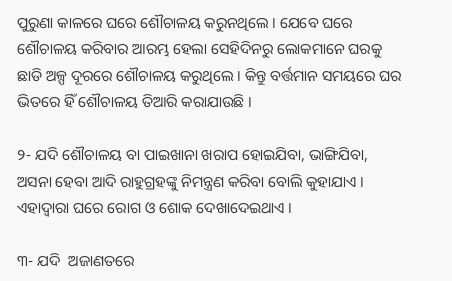ପୁରୁଣା କାଳରେ ଘରେ ଶୌଚାଳୟ କରୁନଥିଲେ । ଯେବେ ଘରେ ଶୌଚାଳୟ କରିବାର ଆରମ୍ଭ ହେଲା ସେହିଦିନରୁ ଲୋକମାନେ ଘରକୁ ଛାଡି ଅଳ୍ପ ଦୂରରେ ଶୌଚାଳୟ କରୁଥିଲେ । କିନ୍ତୁ ବର୍ତ୍ତମାନ ସମୟରେ ଘର ଭିତରେ ହିଁ ଶୌଚାଳୟ ତିଆରି କରାଯାଉଛି ।

୨- ଯଦି ଶୌଚାଳୟ ବା ପାଇଖାନା ଖରାପ ହୋଇଯିବା, ଭାଙ୍ଗିଯିବା, ଅସନା ହେବା ଆଦି ରାହୁଗ୍ରହଙ୍କୁ ନିମନ୍ତ୍ରଣ କରିବା ବୋଲି କୁହାଯାଏ । ଏହାଦ୍ଵାରା ଘରେ ରୋଗ ଓ ଶୋକ ଦେଖାଦେଇଥାଏ ।

୩- ଯଦି  ଅଜାଣତରେ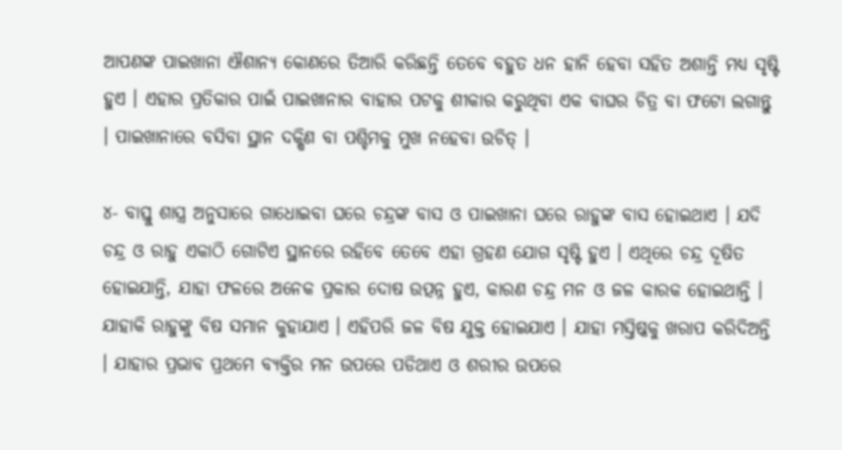ଆପଣଙ୍କ ପାଇଖାନା ଐଶାନ୍ୟ କୋଣରେ ତିଆରି କରିଛନ୍ତି ତେବେ ବହୁତ ଧନ ହାନି ହେବା ସହିତ ଅଶାନ୍ତି ମଧ୍ୟ ସୃଷ୍ଟି ହୁଏ । ଏହାର ପ୍ରତିକାର ପାଇଁ ପାଇଖାନାର ବାହାର ପଟକୁ ଶୀକାର କରୁଥିବା ଏକ ବାଘର ଚିତ୍ର ବା ଫଟୋ ଲଗାନ୍ତୁ । ପାଇଖାନାରେ ବସିବା ସ୍ଥାନ ଦକ୍ଷିଣ ବା ପଶ୍ଚିମକୁ ମୁଖ ନହେବା ଉଚିତ୍ ।

୪- ବାସ୍ତୁ ଶାସ୍ତ୍ର ଅନୁସାରେ ଗାଧୋଇବା ଘରେ ଚନ୍ଦ୍ରଙ୍କ ବାସ ଓ ପାଇଖାନା ଘରେ ରାହୁଙ୍କ ବାସ ହୋଇଥାଏ । ଯଦି ଚନ୍ଦ୍ର ଓ ରାହୁ ଏକାଠି ଗୋଟିଏ ସ୍ଥାନରେ ରହିବେ ତେବେ ଏହା ଗ୍ରହଣ ଯୋଗ ସୃଷ୍ଟି ହୁଏ । ଏଥିରେ ଚନ୍ଦ୍ର ଦୂଷିତ ହୋଇଯାନ୍ତି, ଯାହା ଫଳରେ ଅନେକ ପ୍ରକାର ଦୋଷ ଉତ୍ପନ୍ନ ହୁଏ, କାରଣ ଚନ୍ଦ୍ର ମନ ଓ ଜଳ କାରକ ହୋଇଥାନ୍ତି । ଯାହାକି ରାହୁଙ୍କୁ ବିଷ ସମାନ କୁହାଯାଏ । ଏହିପରି ଜଳ ବିଷ ଯୁକ୍ତ ହୋଇଯାଏ । ଯାହା ମସ୍ତିଷ୍କକୁ ଖରାପ କରିଦିଅନ୍ତି । ଯାହାର ପ୍ରଭାବ ପ୍ରଥମେ ବ୍ୟକ୍ତିର ମନ ଉପରେ ପଡିଥାଏ ଓ ଶରୀର ଉପରେ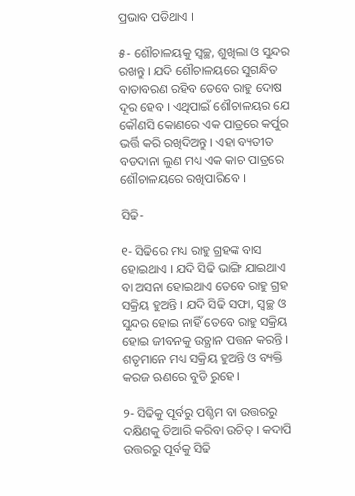ପ୍ରଭାବ ପଡିଥାଏ ।

୫- ଶୌଚାଳୟକୁ ସ୍ଵଚ୍ଛ, ଶୁଖିଲା ଓ ସୁନ୍ଦର ରଖନ୍ତୁ । ଯଦି ଶୌଚାଳୟରେ ସୁଗନ୍ଧିତ ବାତାବରଣ ରହିବ ତେବେ ରାହୁ ଦୋଷ ଦୂର ହେବ । ଏଥିପାଇଁ ଶୌଚାଳୟର ଯେ କୌଣସି କୋଣରେ ଏକ ପାତ୍ରରେ କର୍ପୁର ଭର୍ତ୍ତି କରି ରଖିଦିଅନ୍ତୁ । ଏହା ବ୍ୟତୀତ ବଡଦାନା ଲୁଣ ମଧ୍ୟ ଏକ କାଚ ପାତ୍ରରେ ଶୌଚାଳୟରେ ରଖିପାରିବେ ।

ସିଢି-

୧- ସିଢିରେ ମଧ୍ୟ ରାହୁ ଗ୍ରହଙ୍କ ବାସ ହୋଇଥାଏ । ଯଦି ସିଢି ଭାଙ୍ଗି ଯାଇଥାଏ ବା ଅସନା ହୋଇଥାଏ ତେବେ ରାହୁ ଗ୍ରହ ସକ୍ରିୟ ହୁଅନ୍ତି । ଯଦି ସିଢି ସଫା, ସ୍ଵଚ୍ଛ ଓ ସୁନ୍ଦର ହୋଇ ନାହିଁ ତେବେ ରାହୁ ସକ୍ରିୟ ହୋଇ ଜୀବନକୁ ଉତ୍ଥାନ ପତ୍ତନ କରନ୍ତି । ଶତୃମାନେ ମଧ୍ୟ ସକ୍ରିୟ ହୁଅନ୍ତି ଓ ବ୍ୟକ୍ତି କରଜ ଋଣରେ ବୁଡି ରୁହେ ।

୨- ସିଢିକୁ ପୂର୍ବରୁ ପଶ୍ଚିମ ବା ଉତ୍ତରରୁ ଦକ୍ଷିଣକୁ ତିଆରି କରିବା ଉଚିତ୍ । କଦାପି ଉତ୍ତରରୁ ପୂର୍ବକୁ ସିଢି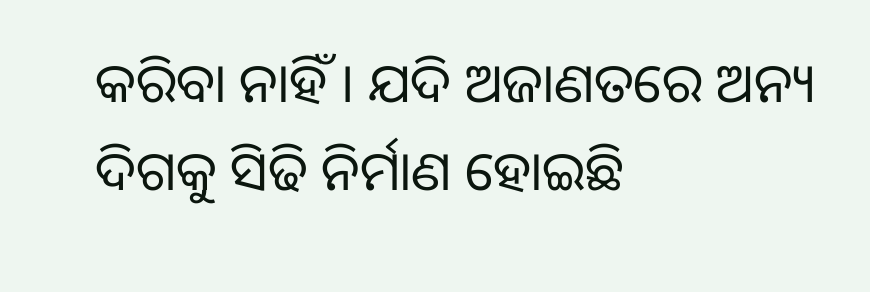କରିବା ନାହିଁ । ଯଦି ଅଜାଣତରେ ଅନ୍ୟ ଦିଗକୁ ସିଢି ନିର୍ମାଣ ହୋଇଛି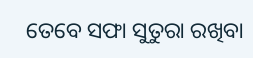ତେବେ ସଫା ସୁତୁରା ରଖିବା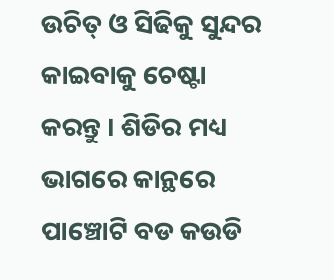ଉଚିତ୍ ଓ ସିଢିକୁ ସୁନ୍ଦର କାଇବାକୁ ଚେଷ୍ଟା କରନ୍ତୁ । ଶିଡିର ମଧ୍ୟ ଭାଗରେ କାନ୍ଥରେ ପାଞ୍ଚୋଟି ବଡ କଉଡି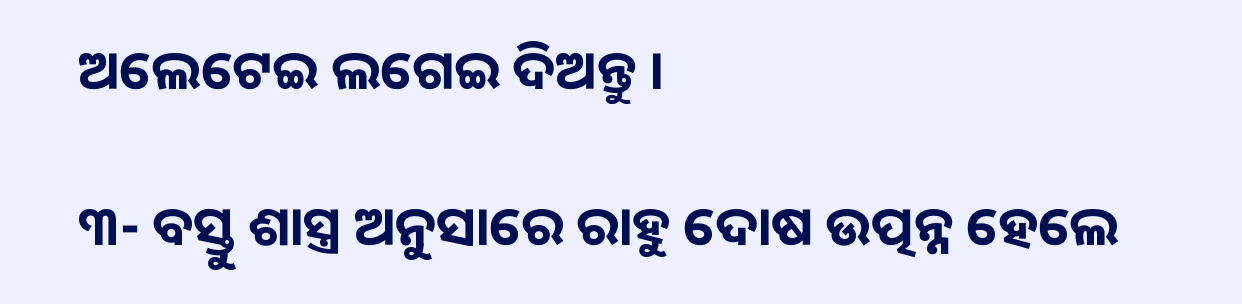ଅଲେଟେଇ ଲଗେଇ ଦିଅନ୍ତୁ ।

୩- ବସ୍ତୁ ଶାସ୍ତ୍ର ଅନୁସାରେ ରାହୁ ଦୋଷ ଉତ୍ପନ୍ନ ହେଲେ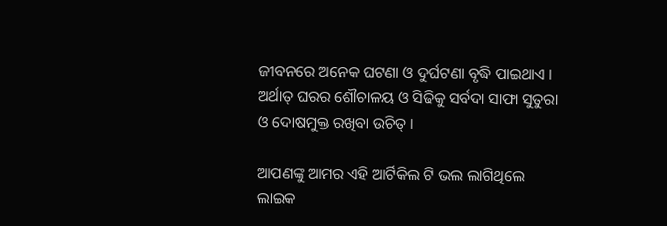ଜୀବନରେ ଅନେକ ଘଟଣା ଓ ଦୁର୍ଘଟଣା ବୃଦ୍ଧି ପାଇଥାଏ । ଅର୍ଥାତ୍ ଘରର ଶୌଚାଳୟ ଓ ସିଢିକୁ ସର୍ବଦା ସାଫା ସୁତୁରା ଓ ଦୋଷମୁକ୍ତ ରଖିବା ଉଚିତ୍ ।

ଆପଣଙ୍କୁ ଆମର ଏହି ଆର୍ଟିକିଲ ଟି ଭଲ ଲାଗିଥିଲେ ଲାଇକ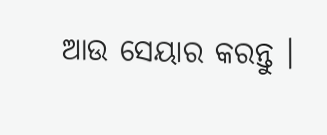ଆଉ ସେୟାର କରନ୍ତୁ ।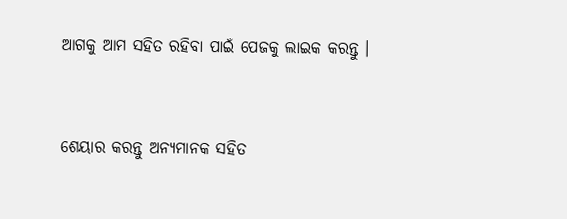ଆଗକୁ ଆମ ସହିତ ରହିବା ପାଇଁ ପେଜକୁ ଲାଇକ କରନ୍ତୁ ।


ଶେୟାର କରନ୍ତୁ ଅନ୍ୟମାନକ ସହିତ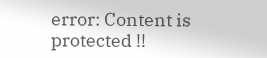error: Content is protected !!